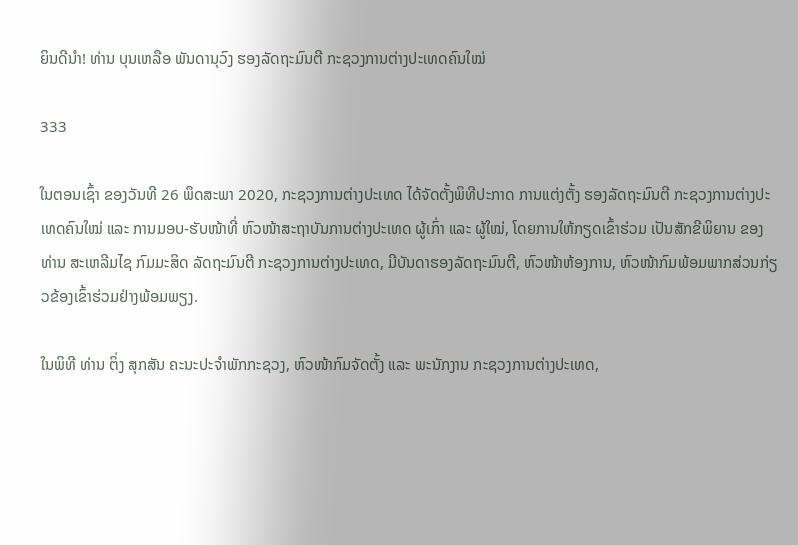ຍິນດີນໍາ! ທ່ານ ບຸນເຫລືອ ພັນດານຸວົງ ຮອງລັດຖະມົນຕີ ກະຊວງການຕ່າງປະເທດຄົນໃໝ່

333

ໃນຕອນເຊົ້າ ຂອງວັນທີ 26 ພຶດສະພາ 2020, ກະຊວງການຕ່າງປະເທດ ໄດ້ຈັດຕັ້ງພິທີປະກາດ ການແຕ່ງຕັ້ງ ຮອງລັດຖະມົນຕີ ກະຊວງການຕ່າງປະເທດຄົນໃໝ່ ແລະ ການມອບ-ຮັບໜ້າທີ່ ຫົວໜ້າສະຖາບັນການຕ່າງປະເທດ ຜູ້ເກົ່າ ແລະ ຜູ້ໃໝ່, ໂດຍການໃຫ້ກຽດເຂົ້າຮ່ວມ ເປັນສັກຂີພິຍານ ຂອງ ທ່ານ ສະເຫລີມໄຊ ກົມມະສິດ ລັດຖະມົນຕີ ກະຊວງການຕ່າງປະເທດ, ມີບັນດາຮອງລັດຖະມົນຕີ, ຫົວໜ້າຫ້ອງການ, ຫົວໜ້າກົມພ້ອມພາກສ່ວນກ່ຽວຂ້ອງເຂົ້າຮ່ວມຢ່າງພ້ອມພຽງ.

ໃນພິທີ ທ່ານ ຕິ່ງ ສຸກສັນ ຄະນະປະຈຳພັກກະຊວງ, ຫົວໜ້າກົມຈັດຕັ້ງ ແລະ ພະນັກງານ ກະຊວງການຕ່າງປະເທດ,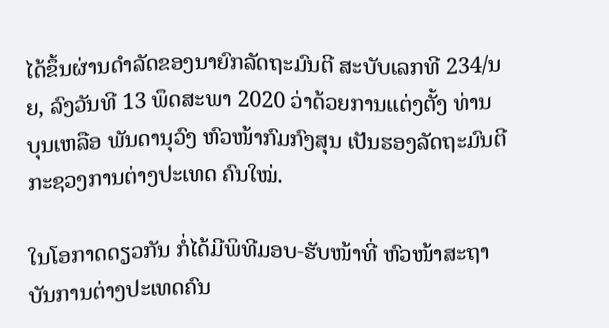ໄດ້ຂຶ້ນຜ່ານດຳລັດຂອງນາຍົກລັດຖະມົນຕີ ສະບັບເລກທີ 234/ນຍ, ລົງວັນທີ 13 ພຶດສະພາ 2020 ວ່າດ້ວຍການແຕ່ງຕັ້ງ ທ່ານ ບຸນເຫລືອ ພັນດານຸວົງ ຫົວໜ້າກົມກົງສຸນ ເປັນຮອງລັດຖະມົນຕີ ກະຊວງການຕ່າງປະເທດ ຄົນໃໝ່.

ໃນໂອກາດດຽວກັນ ກໍ່ໄດ້ມີພິທີມອບ-ຮັບໜ້າທີ່ ຫົວໜ້າສະຖາບັນການຕ່າງປະເທດຄົນ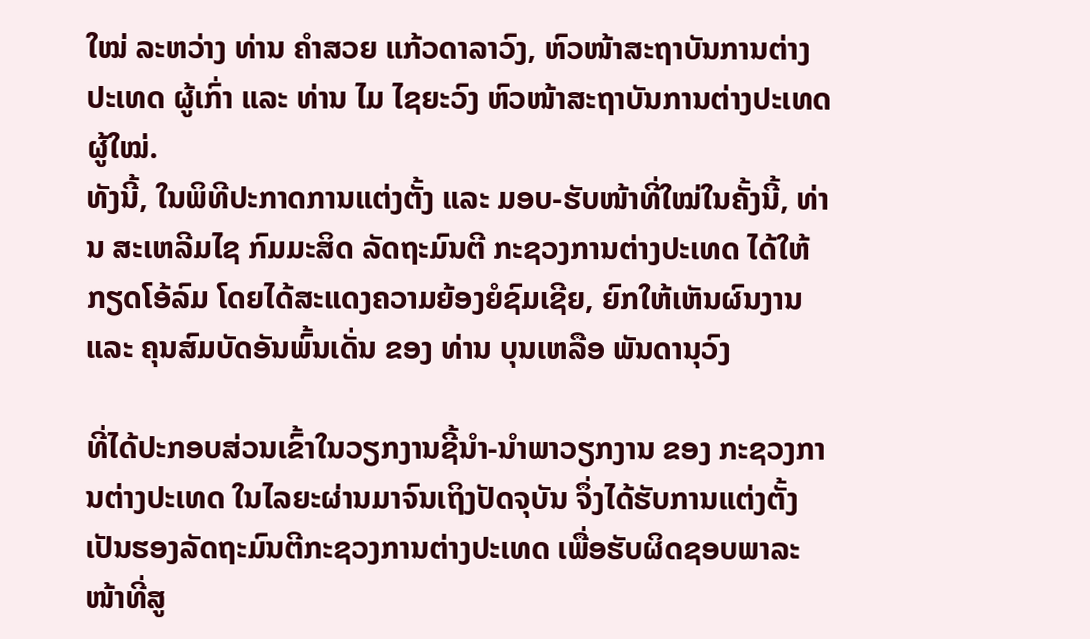ໃໝ່ ລະຫວ່າງ ທ່ານ ຄຳສວຍ ແກ້ວດາລາວົງ, ຫົວໜ້າສະຖາບັນການຕ່າງປະເທດ ຜູ້ເກົ່າ ແລະ ທ່ານ ໄມ ໄຊຍະວົງ ຫົວໜ້າສະຖາບັນການຕ່າງປະເທດ ຜູ້ໃໝ່.
ທັງນີ້, ໃນພິທີປະກາດການແຕ່ງຕັ້ງ ແລະ ມອບ-ຮັບໜ້າທີ່ໃໝ່ໃນຄັ້ງນີ້, ທ່ານ ສະເຫລີມໄຊ ກົມມະສິດ ລັດຖະມົນຕີ ກະຊວງການຕ່າງປະເທດ ໄດ້ໃຫ້ກຽດໂອ້ລົມ ໂດຍໄດ້ສະແດງຄວາມຍ້ອງຍໍຊົມເຊີຍ, ຍົກໃຫ້ເຫັນຜົນງານ ແລະ ຄຸນສົມບັດອັນພົ້ນເດັ່ນ ຂອງ ທ່ານ ບຸນເຫລືອ ພັນດານຸວົງ

ທີ່ໄດ້ປະກອບສ່ວນເຂົ້າໃນວຽກງານຊີ້ນຳ-ນຳພາວຽກງານ ຂອງ ກະຊວງການຕ່າງປະເທດ ໃນໄລຍະຜ່ານມາຈົນເຖິງປັດຈຸບັນ ຈຶ່ງໄດ້ຮັບການແຕ່ງຕັ້ງເປັນຮອງລັດຖະມົນຕີກະຊວງການຕ່າງປະເທດ ເພື່ອຮັບຜິດຊອບພາລະໜ້າທີ່ສູ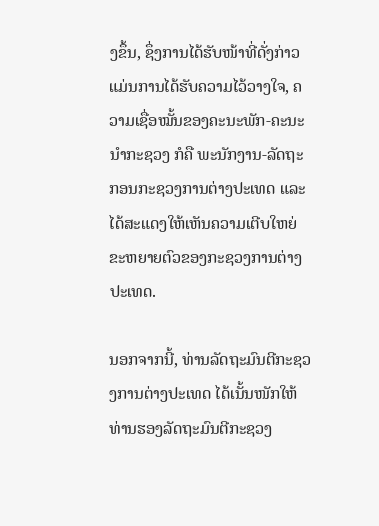ງຂຶ້ນ, ຊຶ່ງການໄດ້ຮັບໜ້າທີ່ດັ່ງກ່າວ ແມ່ນການໄດ້ຮັບຄວາມໄວ້ວາງໃຈ, ຄວາມເຊື່ອໝັ້ນຂອງຄະນະພັກ-ຄະນະນຳກະຊວງ ກໍຄື ພະນັກງານ-ລັດຖະ ກອນກະຊວງການຕ່າງປະເທດ ແລະ ໄດ້ສະແດງໃຫ້ເຫັນຄວາມເຕີບໃຫຍ່ຂະຫຍາຍຕົວຂອງກະຊວງການຕ່າງປະເທດ.

ນອກຈາກນີ້, ທ່ານລັດຖະມົນຕີກະຊວງການຕ່າງປະເທດ ໄດ້ເນັ້ນໜັກໃຫ້ ທ່ານຮອງລັດຖະມົນຕີກະຊວງ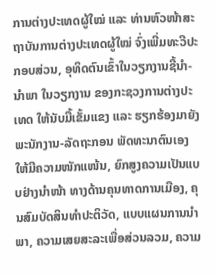ການຕ່າງປະເທດຜູ້ໃໝ່ ແລະ ທ່ານຫົວໜ້າສະຖາບັນການຕ່າງປະເທດຜູ້ໃໝ່ ຈົ່ງເພີ່ມທະວີປະກອບສ່ວນ, ອຸທິດຕົນເຂົ້າໃນວຽກງານຊີ້ນຳ-ນຳພາ ໃນວຽກງານ ຂອງກະຊວງການຕ່າງປະເທດ ໃຫ້ນັບມື້ເຂັ້ມແຂງ ແລະ ຮຽກຮ້ອງມາຍັງພະນັກງານ-ລັດຖະກອນ ພັດທະນາຕົນເອງໃຫ້ມີຄວາມໜັກແໜ້ນ, ຍົກສູງຄວາມເປັນແບບຢ່າງນຳໜ້າ ທາງດ້ານຄຸນທາດການເມືອງ, ຄຸນສົມບັດສິນທຳປະຕິວັດ, ແບບແຜນການນຳພາ, ຄວາມເສຍສະລະເພື່ອສ່ວນລວມ, ຄວາມ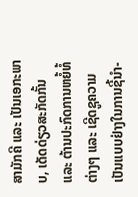ສາມັກຄີ ແລະ ເປັນເອກະພາບ, ເດັດດ່ຽວສະກັດກັ້ນ ແລະ ຕ້ານປະກົດການຫຍໍ້ທໍ້ຕ່າງໆ ແລະ ເຊີດຊູຄວາມເປັນແບບຢ່າງໃນການຊີ້ນຳ-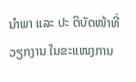ນຳພາ ແລະ ປະ ຕິບັດໜ້າທີ່ວຽກງານ ໃນຂະແໜງການ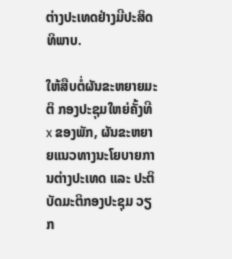ຕ່າງປະເທດຢ່າງມີປະສິດທິພາບ.

ໃຫ້ສືບຕໍ່ຜັນຂະຫຍາຍມະຕິ ກອງປະຊຸມໃຫຍ່ຄັ້ງທີ x ຂອງພັກ, ຜັນຂະຫຍາຍແນວທາງນະໂຍບາຍການຕ່າງປະເທດ ແລະ ປະຕິບັດມະຕິກອງປະຊຸມ ວຽກ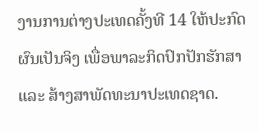ງານການຕ່າງປະເທດຄັ້ງທີ 14 ໃຫ້ປະກົດຜົນເປັນຈິງ ເພື່ອພາລະກິດປົກປັກຮັກສາ ແລະ ສ້າງສາພັດທະນາປະເທດຊາດ.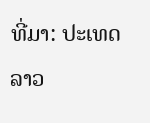ທີ່ມາ: ປະເທດລາວ